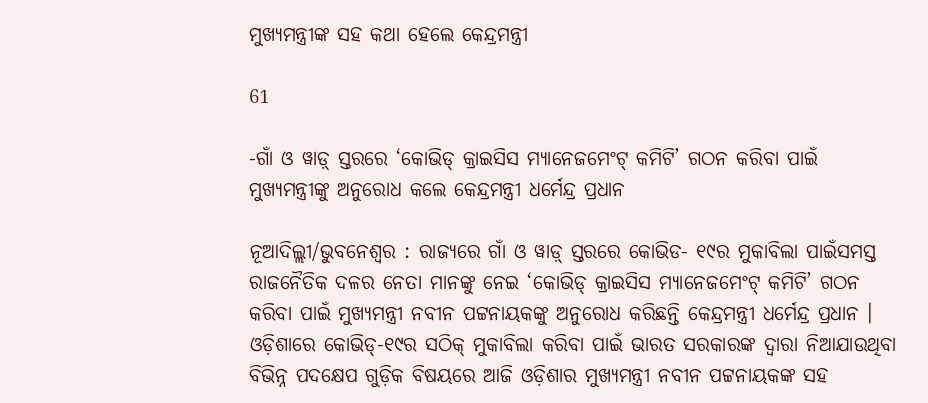ମୁଖ୍ୟମନ୍ତ୍ରୀଙ୍କ ସହ କଥା ହେଲେ କେନ୍ଦ୍ରମନ୍ତ୍ରୀ

61

-ଗାଁ ଓ ୱାଡ଼୍ ସ୍ତରରେ ‘କୋଭିଡ୍ କ୍ରାଇସିସ ମ୍ୟାନେଜମେଂଟ୍ କମିଟି’ ଗଠନ କରିବା ପାଇଁ ମୁଖ୍ୟମନ୍ତ୍ରୀଙ୍କୁ ଅନୁରୋଧ କଲେ କେନ୍ଦ୍ରମନ୍ତ୍ରୀ ଧର୍ମେନ୍ଦ୍ର ପ୍ରଧାନ

ନୂଆଦିଲ୍ଲୀ/ଭୁବନେଶ୍ୱର : ରାଜ୍ୟରେ ଗାଁ ଓ ୱାଡ଼୍ ସ୍ତରରେ କୋଭିଡ- ୧୯ର ମୁକାବିଲା ପାଇଁସମସ୍ତ ରାଜନୈତିକ ଦଳର ନେତା ମାନଙ୍କୁ ନେଇ ‘କୋଭିଡ୍ କ୍ରାଇସିସ ମ୍ୟାନେଜମେଂଟ୍ କମିଟି’ ଗଠନ କରିବା ପାଇଁ ମୁଖ୍ୟମନ୍ତ୍ରୀ ନବୀନ ପଟ୍ଟନାୟକଙ୍କୁ ଅନୁରୋଧ କରିଛନ୍ତି କେନ୍ଦ୍ରମନ୍ତ୍ରୀ ଧର୍ମେନ୍ଦ୍ର ପ୍ରଧାନ । ଓଡ଼ିଶାରେ କୋଭିଡ୍‌-୧୯ର ସଠିକ୍ ମୁକାବିଲା କରିବା ପାଇଁ ଭାରତ ସରକାରଙ୍କ ଦ୍ୱାରା ନିଆଯାଉଥିବା ବିଭିନ୍ନ ପଦକ୍ଷେପ ଗୁଡ଼ିକ ବିଷୟରେ ଆଜି ଓଡ଼ିଶାର ମୁଖ୍ୟମନ୍ତ୍ରୀ ନବୀନ ପଟ୍ଟନାୟକଙ୍କ ସହ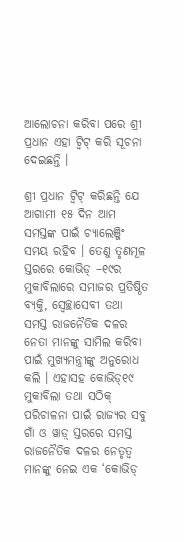ଆଲୋଚନା କରିବା ପରେ ଶ୍ରୀ ପ୍ରଧାନ ଏହା ଟ୍ୱିଟ୍ କରି ସୂଚନା ଦେଇଛନ୍ତି ।

ଶ୍ରୀ ପ୍ରଧାନ ଟ୍ୱିଟ୍ କରିଛନ୍ତି ଯେ ଆଗାମୀ ୧୫ ଦିନ ଆମ ସମସ୍ତଙ୍କ ପାଇଁ ଚ୍ୟାଲେଞ୍ଜିଂ ସମୟ ରହିବ । ତେଣୁ ତୃଣମୂଳ ସ୍ତରରେ କୋଭିଡ୍ –୧୯ର ମୁକାବିଲାରେ ସମାଜର ପ୍ରତିଷ୍ଠିତ ବ୍ୟକ୍ତି, ସ୍ୱେଚ୍ଛାସେବୀ ତଥା ସମସ୍ତ ରାଜନୈତିକ ଦଳର ନେତା ମାନଙ୍କୁ ସାମିଲ କରିବା ପାଇଁ ମୁଖ୍ୟମନ୍ତ୍ରୀଙ୍କୁ ଅନୁରୋଧ କଲି । ଏହାସହ କୋଭିଡ୍‌୧୯ ମୁକାବିଲା ତଥା ସଠିକ୍ ପରିଚାଳନା ପାଇଁ ରାଜ୍ୟର ସବୁ ଗାଁ ଓ ୱାଡ଼୍ ସ୍ତରରେ ସମସ୍ତ ରାଜନୈତିକ ଦଳର ନେତୃତ୍ୱ ମାନଙ୍କୁ ନେଇ ଏକ ‘କୋଭିଡ୍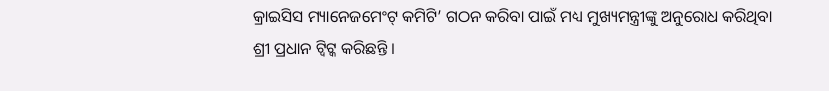କ୍ରାଇସିସ ମ୍ୟାନେଜମେଂଟ୍ କମିଟି’ ଗଠନ କରିବା ପାଇଁ ମଧ୍ୟ ମୁଖ୍ୟମନ୍ତ୍ରୀଙ୍କୁ ଅନୁରୋଧ କରିଥିବା ଶ୍ରୀ ପ୍ରଧାନ ଟ୍ୱିଟ୍କ କରିଛନ୍ତି ।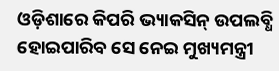ଓଡ଼ିଶାରେ କିପରି ଭ୍ୟାକସିନ୍ ଉପଲବ୍ଧି ହୋଇପାରିବ ସେ ନେଇ ମୁଖ୍ୟମନ୍ତ୍ରୀ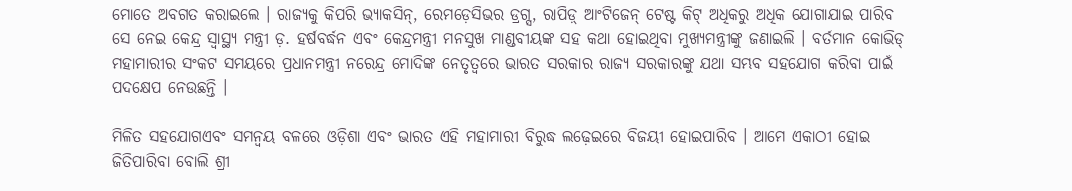ମୋତେ ଅବଗତ କରାଇଲେ । ରାଜ୍ୟକୁ କିପରି ଭ୍ୟାକସିନ୍‌, ରେମଡ଼େସିଭର ଡ୍ରଗ୍ସ, ରାପିଡ଼୍ ଆଂଟିଜେନ୍ ଟେଷ୍ଟ କିଟ୍ ଅଧିକରୁ ଅଧିକ ଯୋଗାଯାଇ ପାରିବ ସେ ନେଇ କେନ୍ଦ୍ର ସ୍ୱାସ୍ଥ୍ୟ ମନ୍ତ୍ରୀ ଡ଼. ହର୍ଷବର୍ଦ୍ଧନ ଏବଂ କେନ୍ଦ୍ରମନ୍ତ୍ରୀ ମନସୁଖ ମାଣ୍ଡବୀୟଙ୍କ ସହ କଥା ହୋଇଥିବା ମୁଖ୍ୟମନ୍ତ୍ରୀଙ୍କୁ ଜଣାଇଲି । ବର୍ତମାନ କୋଭିଡ୍ ମହାମାରୀର ସଂକଟ ସମୟରେ ପ୍ରଧାନମନ୍ତ୍ରୀ ନରେନ୍ଦ୍ର ମୋଦିଙ୍କ ନେତୃତ୍ୱରେ ଭାରତ ସରକାର ରାଜ୍ୟ ସରକାରଙ୍କୁ ଯଥା ସମ୍ଭବ ସହଯୋଗ କରିବା ପାଇଁ ପଦକ୍ଷେପ ନେଉଛନ୍ତି ।

ମିଳିତ ସହଯୋଗଏବଂ ସମନ୍ୱୟ ବଳରେ ଓଡ଼ିଶା ଏବଂ ଭାରତ ଏହି ମହାମାରୀ ବିରୁଦ୍ଧ ଲଢ଼େଇରେ ବିଜୟୀ ହୋଇପାରିବ । ଆମେ ଏକାଠୀ ହୋଇ ଜିତିପାରିବା ବୋଲି ଶ୍ରୀ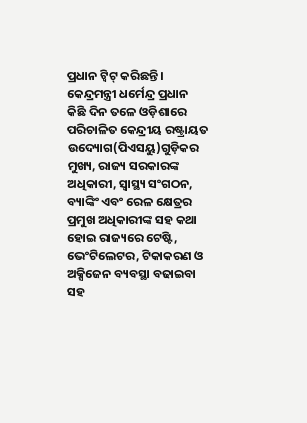ପ୍ରଧାନ ଟ୍ୱିଟ୍ କରିଛନ୍ତି । କେନ୍ଦ୍ରମନ୍ତ୍ରୀ ଧର୍ମେନ୍ଦ୍ର ପ୍ରଧାନ କିଛି ଦିନ ତଳେ ଓଡ଼ିଶାରେ ପରିଚାଳିତ କେନ୍ଦ୍ରୀୟ ରଷ୍ଟ୍ରାୟତ ଉଦ୍ୟୋଗ(ପିଏସୟୁ)ଗୁଡ଼ିକର ମୁଖ୍ୟ, ରାଜ୍ୟ ସରକାରଙ୍କ ଅଧିକାରୀ, ସ୍ୱାସ୍ଥ୍ୟ ସଂଗଠନ, ବ୍ୟାଙ୍କିଂ ଏବଂ ରେଳ କ୍ଷେତ୍ରର ପ୍ରମୁଖ ଅଧିକାରୀଙ୍କ ସହ କଥା ହୋଇ ରାଜ୍ୟରେ ଟେଷ୍ଟି, ଭେଂଟିଲେଟର, ଟିକାକରଣ ଓ ଅକ୍ସିଜେନ ବ୍ୟବସ୍ଥା ବଢାଇବା ସହ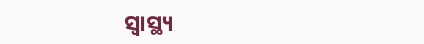ସ୍ୱାସ୍ଥ୍ୟ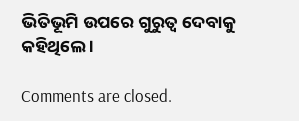ଭିତିଭୂମି ଉପରେ ଗୁରୁତ୍ୱ ଦେବାକୁ କହିଥିଲେ ।

Comments are closed.